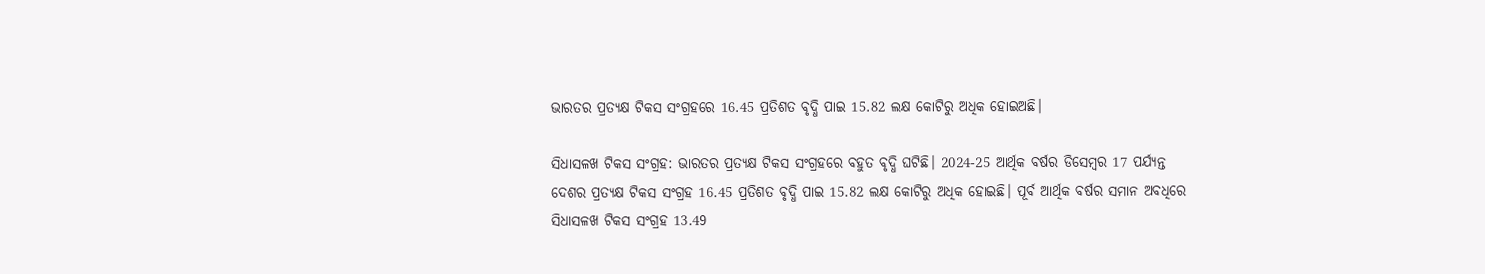ଭାରତର ପ୍ରତ୍ୟକ୍ଷ ଟିକସ ସଂଗ୍ରହରେ 16.45 ପ୍ରତିଶତ ବୃଦ୍ଧି ପାଇ 15.82 ଲକ୍ଷ କୋଟିରୁ ଅଧିକ ହୋଇଅଛି।

ସିଧାସଳଖ ଟିକସ ସଂଗ୍ରହ: ଭାରତର ପ୍ରତ୍ୟକ୍ଷ ଟିକସ ସଂଗ୍ରହରେ ବହୁତ ବୃଦ୍ଧି ଘଟିଛି। 2024-25 ଆର୍ଥିକ ବର୍ଷର ଡିସେମ୍ବର 17 ପର୍ଯ୍ୟନ୍ତ ଦେଶର ପ୍ରତ୍ୟକ୍ଷ ଟିକସ ସଂଗ୍ରହ 16.45 ପ୍ରତିଶତ ବୃଦ୍ଧି ପାଇ 15.82 ଲକ୍ଷ କୋଟିରୁ ଅଧିକ ହୋଇଛି। ପୂର୍ବ ଆର୍ଥିକ ବର୍ଷର ସମାନ ଅବଧିରେ ସିଧାସଳଖ ଟିକସ ସଂଗ୍ରହ 13.49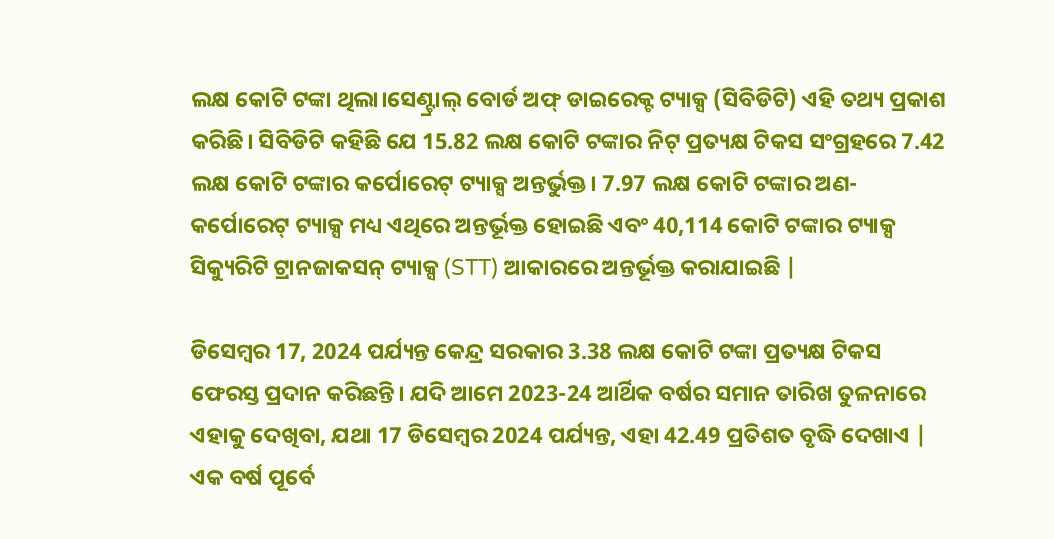ଲକ୍ଷ କୋଟି ଟଙ୍କା ଥିଲା।ସେଣ୍ଟ୍ରାଲ୍ ବୋର୍ଡ ଅଫ୍ ଡାଇରେକ୍ଟ ଟ୍ୟାକ୍ସ (ସିବିଡିଟି) ଏହି ତଥ୍ୟ ପ୍ରକାଶ କରିଛି। ସିବିଡିଟି କହିଛି ଯେ 15.82 ଲକ୍ଷ କୋଟି ଟଙ୍କାର ନିଟ୍ ପ୍ରତ୍ୟକ୍ଷ ଟିକସ ସଂଗ୍ରହରେ 7.42 ଲକ୍ଷ କୋଟି ଟଙ୍କାର କର୍ପୋରେଟ୍ ଟ୍ୟାକ୍ସ ଅନ୍ତର୍ଭୁକ୍ତ। 7.97 ଲକ୍ଷ କୋଟି ଟଙ୍କାର ଅଣ-କର୍ପୋରେଟ୍ ଟ୍ୟାକ୍ସ ମଧ୍ୟ ଏଥିରେ ଅନ୍ତର୍ଭୂକ୍ତ ହୋଇଛି ଏବଂ 40,114 କୋଟି ଟଙ୍କାର ଟ୍ୟାକ୍ସ ସିକ୍ୟୁରିଟି ଟ୍ରାନଜାକସନ୍ ଟ୍ୟାକ୍ସ (STT) ଆକାରରେ ଅନ୍ତର୍ଭୂକ୍ତ କରାଯାଇଛି |

ଡିସେମ୍ବର 17, 2024 ପର୍ଯ୍ୟନ୍ତ କେନ୍ଦ୍ର ସରକାର 3.38 ଲକ୍ଷ କୋଟି ଟଙ୍କା ପ୍ରତ୍ୟକ୍ଷ ଟିକସ ଫେରସ୍ତ ପ୍ରଦାନ କରିଛନ୍ତି। ଯଦି ଆମେ 2023-24 ଆର୍ଥିକ ବର୍ଷର ସମାନ ତାରିଖ ତୁଳନାରେ ଏହାକୁ ଦେଖିବା, ଯଥା 17 ଡିସେମ୍ବର 2024 ପର୍ଯ୍ୟନ୍ତ, ଏହା 42.49 ପ୍ରତିଶତ ବୃଦ୍ଧି ଦେଖାଏ | ଏକ ବର୍ଷ ପୂର୍ବେ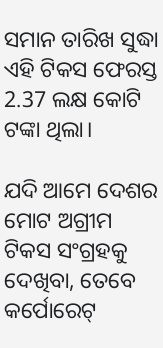ସମାନ ତାରିଖ ସୁଦ୍ଧା ଏହି ଟିକସ ଫେରସ୍ତ 2.37 ଲକ୍ଷ କୋଟି ଟଙ୍କା ଥିଲା।

ଯଦି ଆମେ ଦେଶର ମୋଟ ଅଗ୍ରୀମ ଟିକସ ସଂଗ୍ରହକୁ ଦେଖିବା, ତେବେ କର୍ପୋରେଟ୍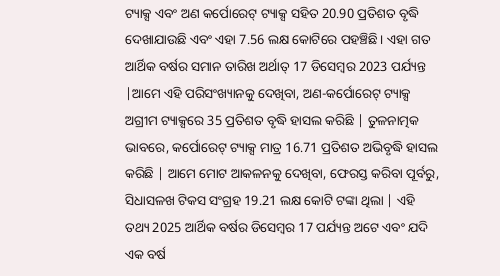ଟ୍ୟାକ୍ସ ଏବଂ ଅଣ କର୍ପୋରେଟ୍ ଟ୍ୟାକ୍ସ ସହିତ 20.90 ପ୍ରତିଶତ ବୃଦ୍ଧି ଦେଖାଯାଉଛି ଏବଂ ଏହା 7.56 ଲକ୍ଷ କୋଟିରେ ପହଞ୍ଚିଛି। ଏହା ଗତ ଆର୍ଥିକ ବର୍ଷର ସମାନ ତାରିଖ ଅର୍ଥାତ୍ 17 ଡିସେମ୍ବର 2023 ପର୍ଯ୍ୟନ୍ତ |ଆମେ ଏହି ପରିସଂଖ୍ୟାନକୁ ଦେଖିବା, ଅଣ-କର୍ପୋରେଟ୍ ଟ୍ୟାକ୍ସ ଅଗ୍ରୀମ ଟ୍ୟାକ୍ସରେ 35 ପ୍ରତିଶତ ବୃଦ୍ଧି ହାସଲ କରିଛି | ତୁଳନାତ୍ମକ ଭାବରେ, କର୍ପୋରେଟ୍ ଟ୍ୟାକ୍ସ ମାତ୍ର 16.71 ପ୍ରତିଶତ ଅଭିବୃଦ୍ଧି ହାସଲ କରିଛି | ଆମେ ମୋଟ ଆକଳନକୁ ଦେଖିବା, ଫେରସ୍ତ କରିବା ପୂର୍ବରୁ, ସିଧାସଳଖ ଟିକସ ସଂଗ୍ରହ 19.21 ଲକ୍ଷ କୋଟି ଟଙ୍କା ଥିଲା | ଏହି ତଥ୍ୟ 2025 ଆର୍ଥିକ ବର୍ଷର ଡିସେମ୍ବର 17 ପର୍ଯ୍ୟନ୍ତ ଅଟେ ଏବଂ ଯଦି ଏକ ବର୍ଷ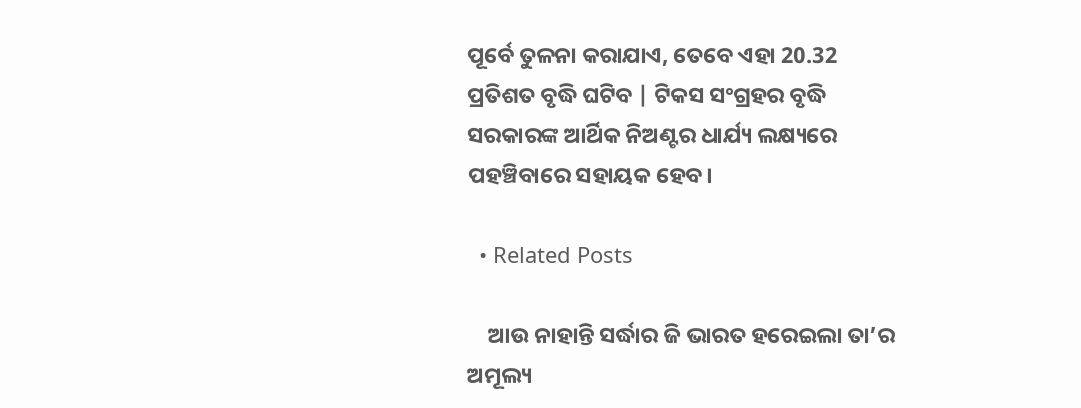ପୂର୍ବେ ତୁଳନା କରାଯାଏ, ତେବେ ଏହା 20.32 ପ୍ରତିଶତ ବୃଦ୍ଧି ଘଟିବ | ଟିକସ ସଂଗ୍ରହର ବୃଦ୍ଧି ସରକାରଙ୍କ ଆର୍ଥିକ ନିଅଣ୍ଟର ଧାର୍ଯ୍ୟ ଲକ୍ଷ୍ୟରେ ପହଞ୍ଚିବାରେ ସହାୟକ ହେବ।

  • Related Posts

    ଆଉ ନାହାନ୍ତି ସର୍ଦ୍ଧାର ଜି ଭାରତ ହରେଇଲା ତା’ର ଅମୂଲ୍ୟ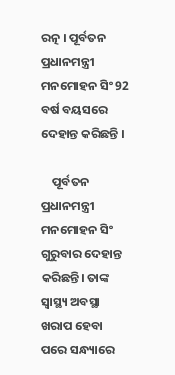ରତ୍ନ । ପୂର୍ବତନ ପ୍ରଧାନମନ୍ତ୍ରୀ ମନମୋହନ ସିଂ 92 ବର୍ଷ ବୟସରେ ଦେହାନ୍ତ କରିଛନ୍ତି ।

    ପୂର୍ବତନ ପ୍ରଧାନମନ୍ତ୍ରୀ ମନମୋହନ ସିଂ ଗୁରୁବାର ଦେହାନ୍ତ କରିଛନ୍ତି। ତାଙ୍କ ସ୍ୱାସ୍ଥ୍ୟ ଅବସ୍ଥା ଖରାପ ହେବା ପରେ ସନ୍ଧ୍ୟାରେ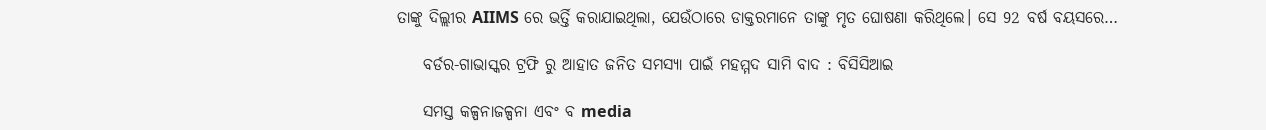ତାଙ୍କୁ ଦିଲ୍ଲୀର AIIMS ରେ ଭର୍ତ୍ତି କରାଯାଇଥିଲା, ଯେଉଁଠାରେ ଡାକ୍ତରମାନେ ତାଙ୍କୁ ମୃତ ଘୋଷଣା କରିଥିଲେ। ସେ 92 ବର୍ଷ ବୟସରେ…

    ବର୍ଡର-ଗାଭାସ୍କର ଟ୍ରଫି ରୁ ଆହାତ ଜନିତ ସମସ୍ୟା ପାଇଁ ମହମ୍ମଦ ସାମି ବାଦ : ବିସିସିଆଇ

    ସମସ୍ତ କଳ୍ପନାଜଳ୍ପନା ଏବଂ ବ media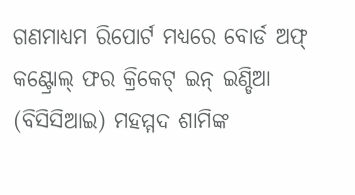ଗଣମାଧ୍ୟମ ରିପୋର୍ଟ ମଧ୍ୟରେ ବୋର୍ଡ ଅଫ୍ କଣ୍ଟ୍ରୋଲ୍ ଫର କ୍ରିକେଟ୍ ଇନ୍ ଇଣ୍ଡିଆ (ବିସିସିଆଇ) ମହମ୍ମଦ ଶାମିଙ୍କ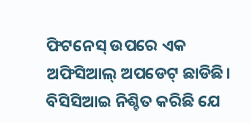ଫିଟନେସ୍ ଉପରେ ଏକ ଅଫିସିଆଲ୍ ଅପଡେଟ୍ ଛାଡିଛି। ବିସିସିଆଇ ନିଶ୍ଚିତ କରିଛି ଯେ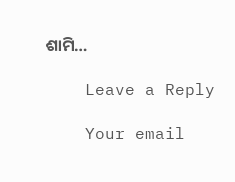ଶାମି…

    Leave a Reply

    Your email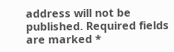address will not be published. Required fields are marked *